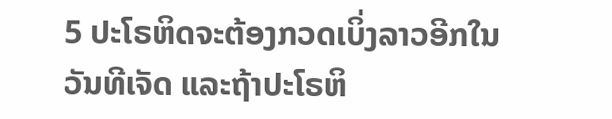5 ປະໂຣຫິດຈະຕ້ອງກວດເບິ່ງລາວອີກໃນວັນທີເຈັດ ແລະຖ້າປະໂຣຫິ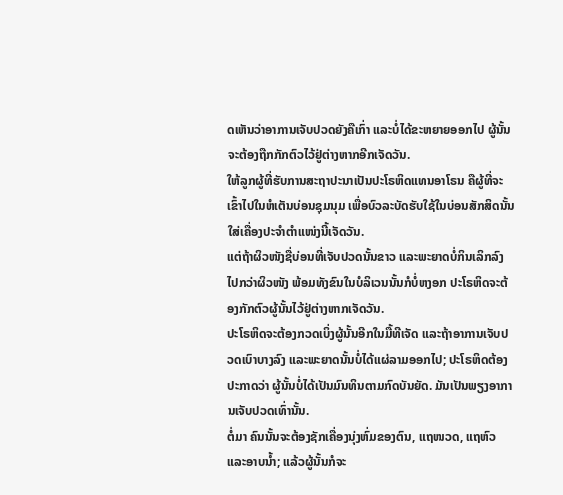ດເຫັນວ່າອາການເຈັບປວດຍັງຄືເກົ່າ ແລະບໍ່ໄດ້ຂະຫຍາຍອອກໄປ ຜູ້ນັ້ນຈະຕ້ອງຖືກກັກຕົວໄວ້ຢູ່ຕ່າງຫາກອີກເຈັດວັນ.
ໃຫ້ລູກຜູ້ທີ່ຮັບການສະຖາປະນາເປັນປະໂຣຫິດແທນອາໂຣນ ຄືຜູ້ທີ່ຈະເຂົ້າໄປໃນຫໍເຕັນບ່ອນຊຸມນຸມ ເພື່ອບົວລະບັດຮັບໃຊ້ໃນບ່ອນສັກສິດນັ້ນ ໃສ່ເຄື່ອງປະຈຳຕຳແໜ່ງນີ້ເຈັດວັນ.
ແຕ່ຖ້າຜິວໜັງຊື່ບ່ອນທີ່ເຈັບປວດນັ້ນຂາວ ແລະພະຍາດບໍ່ກິນເລິກລົງໄປກວ່າຜິວໜັງ ພ້ອມທັງຂົນໃນບໍລິເວນນັ້ນກໍບໍ່ຫງອກ ປະໂຣຫິດຈະຕ້ອງກັກຕົວຜູ້ນັ້ນໄວ້ຢູ່ຕ່າງຫາກເຈັດວັນ.
ປະໂຣຫິດຈະຕ້ອງກວດເບິ່ງຜູ້ນັ້ນອີກໃນມື້ທີເຈັດ ແລະຖ້າອາການເຈັບປວດເບົາບາງລົງ ແລະພະຍາດນັ້ນບໍ່ໄດ້ແຜ່ລາມອອກໄປ; ປະໂຣຫິດຕ້ອງປະກາດວ່າ ຜູ້ນັ້ນບໍ່ໄດ້ເປັນມົນທິນຕາມກົດບັນຍັດ. ມັນເປັນພຽງອາການເຈັບປວດເທົ່ານັ້ນ.
ຕໍ່ມາ ຄົນນັ້ນຈະຕ້ອງຊັກເຄື່ອງນຸ່ງຫົ່ມຂອງຕົນ, ແຖໜວດ, ແຖຫົວ ແລະອາບນໍ້າ; ແລ້ວຜູ້ນັ້ນກໍຈະ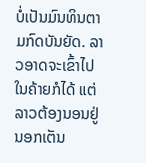ບໍ່ເປັນມົນທິນຕາມກົດບັນຍັດ. ລາວອາດຈະເຂົ້າໄປໃນຄ້າຍກໍໄດ້ ແຕ່ລາວຕ້ອງນອນຢູ່ນອກເຕັນ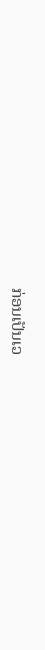ກ່ອນເປັນເວ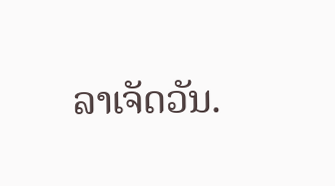ລາເຈັດວັນ.